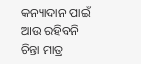କନ୍ୟାଦାନ ପାଇଁ ଆଉ ରହିବନି ଚିନ୍ତା ମାତ୍ର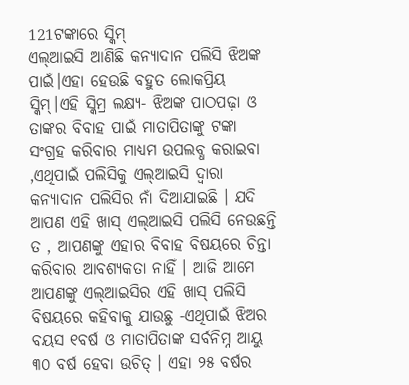121ଟଙ୍କାରେ ସ୍କିମ୍
ଏଲ୍ଆଇସି ଆଣିଛି କନ୍ୟାଦାନ ପଲିସି ଝିଅଙ୍କ ପାଇଁ।ଏହା ହେଉଛି ବହୁତ ଲୋକପ୍ରିୟ ସ୍କିମ୍।ଏହି ସ୍କିମ୍ର ଲକ୍ଷ୍ୟ- ଝିଅଙ୍କ ପାଠପଢ଼ା ଓ ତାଙ୍କର ବିବାହ ପାଇଁ ମାତାପିତାଙ୍କୁ ଟଙ୍କା ସଂଗ୍ରହ କରିବାର ମାଧ୍ୟମ ଉପଲବ୍ଧ କରାଇବା ,ଏଥିପାଇଁ ପଲିସିକୁ ଏଲ୍ଆଇସି ଦ୍ୱାରା କନ୍ୟାଦାନ ପଲିସିର ନାଁ ଦିଆଯାଇଛି । ଯଦି ଆପଣ ଏହି ଖାସ୍ ଏଲ୍ଆଇସି ପଲିସି ନେଉଛନ୍ତି ତ , ଆପଣଙ୍କୁ ଏହାର ବିବାହ ବିଷୟରେ ଚିନ୍ତା କରିବାର ଆବଶ୍ୟକତା ନାହିଁ । ଆଜି ଆମେ ଆପଣଙ୍କୁ ଏଲ୍ଆଇସିର ଏହି ଖାସ୍ ପଲିସି ବିଷୟରେ କହିବାକୁ ଯାଉଛୁ -ଏଥିପାଇଁ ଝିଅର ବୟସ ୧ବର୍ଷ ଓ ମାତାପିତାଙ୍କ ସର୍ବନିମ୍ନ ଆୟୁ ୩୦ ବର୍ଷ ହେବା ଉଚିତ୍ । ଏହା ୨୫ ବର୍ଷର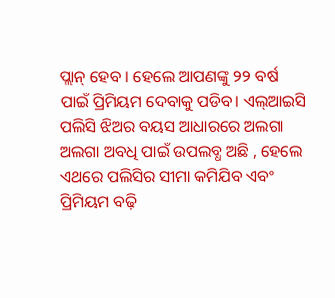ପ୍ଲାନ୍ ହେବ । ହେଲେ ଆପଣଙ୍କୁ ୨୨ ବର୍ଷ ପାଇଁ ପ୍ରିମିୟମ ଦେବାକୁ ପଡିବ। ଏଲ୍ଆଇସି ପଲିସି ଝିଅର ବୟସ ଆଧାରରେ ଅଲଗା ଅଲଗା ଅବଧି ପାଇଁ ଉପଲବ୍ଧ ଅଛି , ହେଲେ ଏଥରେ ପଲିସିର ସୀମା କମିଯିବ ଏବଂ ପ୍ରିମିୟମ ବଢ଼ି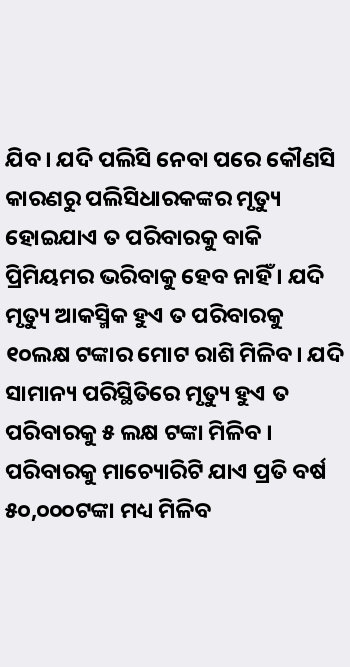ଯିବ। ଯଦି ପଲିସି ନେବା ପରେ କୌଣସି କାରଣରୁ ପଲିସିଧାରକଙ୍କର ମୃତ୍ୟୁ ହୋଇଯାଏ ତ ପରିବାରକୁ ବାକି ପ୍ରିମିୟମର ଭରିବାକୁ ହେବ ନାହିଁ । ଯଦି ମୃତ୍ୟୁ ଆକସ୍ମିକ ହୁଏ ତ ପରିବାରକୁ ୧୦ଲକ୍ଷ ଟଙ୍କାର ମୋଟ ରାଶି ମିଳିବ। ଯଦି ସାମାନ୍ୟ ପରିସ୍ଥିତିରେ ମୃତ୍ୟୁ ହୁଏ ତ ପରିବାରକୁ ୫ ଲକ୍ଷ ଟଙ୍କା ମିଳିବ । ପରିବାରକୁ ମାଚ୍ୟୋରିଟି ଯାଏ ପ୍ରତି ବର୍ଷ ୫୦,୦୦୦ଟଙ୍କା ମଧ୍ୟ ମିଳିବ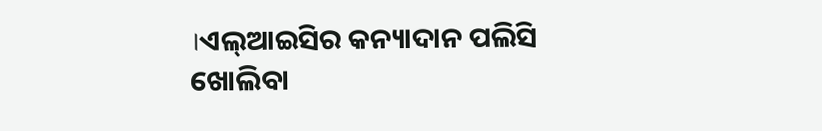।ଏଲ୍ଆଇସିର କନ୍ୟାଦାନ ପଲିସି ଖୋଲିବା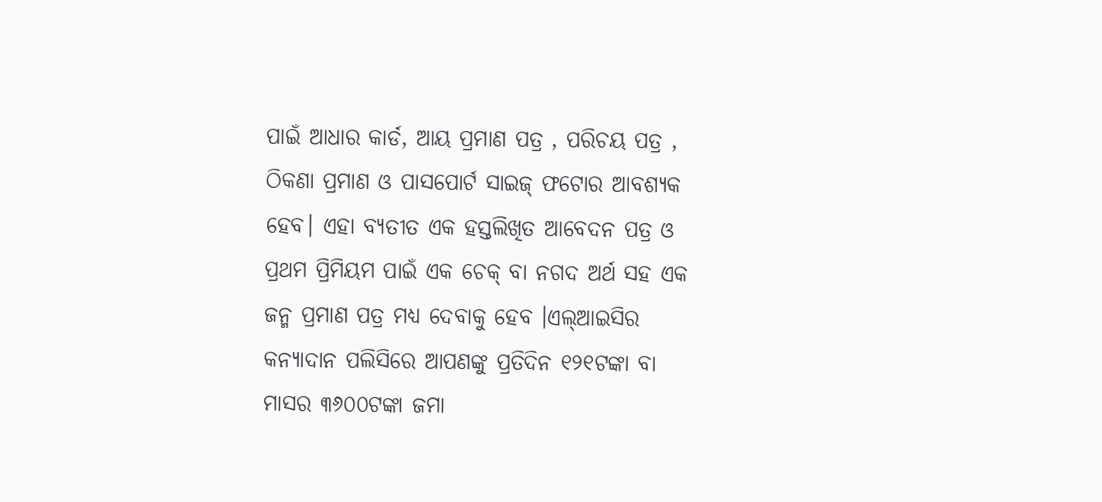ପାଇଁ ଆଧାର କାର୍ଡ, ଆୟ ପ୍ରମାଣ ପତ୍ର , ପରିଚୟ ପତ୍ର , ଠିକଣା ପ୍ରମାଣ ଓ ପାସପୋର୍ଟ ସାଇଜ୍ ଫଟୋର ଆବଶ୍ୟକ ହେବ। ଏହା ବ୍ୟତୀତ ଏକ ହସ୍ତଲିଖିତ ଆବେଦନ ପତ୍ର ଓ ପ୍ରଥମ ପ୍ରିମିୟମ ପାଇଁ ଏକ ଚେକ୍ ବା ନଗଦ ଅର୍ଥ ସହ ଏକ ଜନ୍ମ ପ୍ରମାଣ ପତ୍ର ମଧ୍ୟ ଦେବାକୁ ହେବ ।ଏଲ୍ଆଇସିର କନ୍ୟାଦାନ ପଲିସିରେ ଆପଣଙ୍କୁ ପ୍ରତିଦିନ ୧୨୧ଟଙ୍କା ବା ମାସର ୩୬୦୦ଟଙ୍କା ଜମା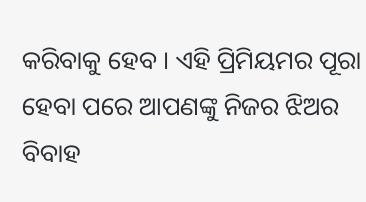କରିବାକୁ ହେବ । ଏହି ପ୍ରିମିୟମର ପୂରା ହେବା ପରେ ଆପଣଙ୍କୁ ନିଜର ଝିଅର ବିବାହ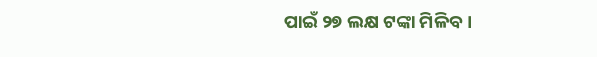ପାଇଁ ୨୭ ଲକ୍ଷ ଟଙ୍କା ମିଳିବ ।